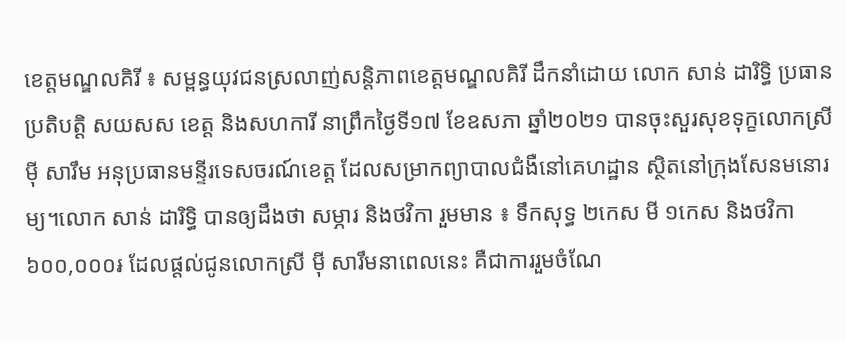ខេត្តមណ្ឌលគិរី ៖ សម្ពន្ធយុវជនស្រលាញ់សន្តិភាពខេត្តមណ្ឌលគិរី ដឹកនាំដោយ លោក សាន់ ដារិទ្ធិ ប្រធានប្រតិបត្តិ សយសស ខេត្ត និងសហការី នាព្រឹកថ្ងៃទី១៧ ខែឧសភា ឆ្នាំ២០២១ បានចុះសួរសុខទុក្ខលោកស្រី ម៉ី សារឹម អនុប្រធានមន្ទីរទេសចរណ៍ខេត្ត ដែលសម្រាកព្យាបាលជំងឺនៅគេហដ្ឋាន ស្ថិតនៅក្រុងសែនមនោរម្យ។លោក សាន់ ដារិទ្ធិ បានឲ្យដឹងថា សម្ភារ និងថវិកា រួមមាន ៖ ទឹកសុទ្ធ ២កេស មី ១កេស និងថវិកា ៦០០,០០០៛ ដែលផ្តល់ជូនលោកស្រី ម៉ី សារឹមនាពេលនេះ គឺជាការរួមចំណែ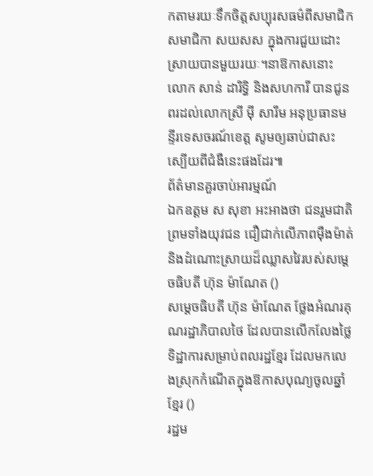កតាមរយៈទឹកចិត្តសប្បុរសធម៌ពីសមាជិក សមាជិកា សយសស ក្នុងការជួយដោះស្រាយបានមួយរយៈ។នាឱកាសនោះ លោក សាន់ ដារិទ្ធិ និងសហការី បានជូនពរដល់លោកស្រី ម៉ី សារឹម អនុប្រធានមន្ទីរទេសចរណ៍ខេត្ត សូមឲ្យឆាប់ជាសះស្បើយពីជំងឺនេះផងដែរ៕
ព័ត៌មានគួរចាប់អារម្មណ៍
ឯកឧត្តម ស សុខា អះអាងថា ជនរួមជាតិ ព្រមទាំងយុវជន ជឿជាក់លើភាពម៉ឺងម៉ាត់និងដំណោះស្រាយដ៏ឈ្លាសវៃរបស់សម្ដេចធិបតី ហ៊ុន ម៉ាណែត ()
សម្ដេចធិបតី ហ៊ុន ម៉ាណែត ថ្លែងអំណរគុណរដ្ឋាភិបាលថៃ ដែលបានលើកលែងថ្លៃទិដ្ឋាការសម្រាប់ពលរដ្ឋខ្មែរ ដែលមកលេងស្រុកកំណើតក្នុងឱកាសបុណ្យចូលឆ្នាំខ្មែរ ()
រដ្ឋម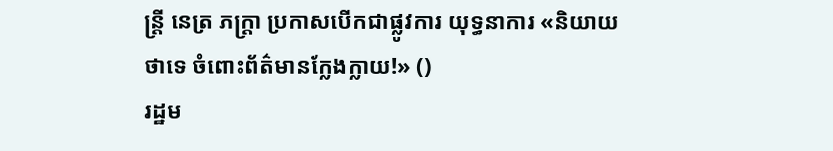ន្ត្រី នេត្រ ភក្ត្រា ប្រកាសបើកជាផ្លូវការ យុទ្ធនាការ «និយាយថាទេ ចំពោះព័ត៌មានក្លែងក្លាយ!» ()
រដ្ឋម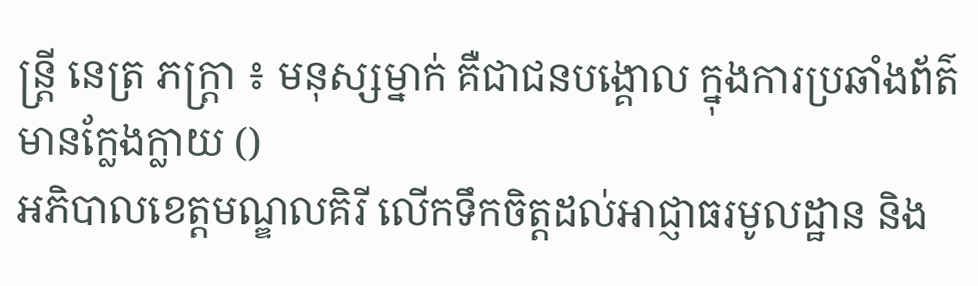ន្ត្រី នេត្រ ភក្ត្រា ៖ មនុស្សម្នាក់ គឺជាជនបង្គោល ក្នុងការប្រឆាំងព័ត៌មានក្លែងក្លាយ ()
អភិបាលខេត្តមណ្ឌលគិរី លើកទឹកចិត្តដល់អាជ្ញាធរមូលដ្ឋាន និង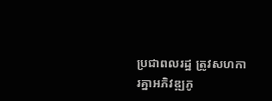ប្រជាពលរដ្ឋ ត្រូវសហការគ្នាអភិវឌ្ឍភូ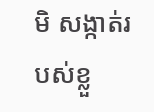មិ សង្កាត់របស់ខ្លួ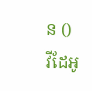ន ()
វីដែអូ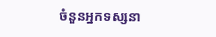ចំនួនអ្នកទស្សនា